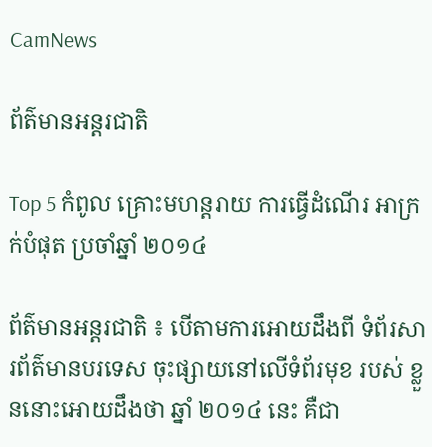CamNews

ព័ត៌មានអន្តរជាតិ

Top 5 កំពូល គ្រោះមហន្តរាយ ការធ្វើដំណើរ អាក្រក់បំផុត ប្រចាំឆ្នាំ ២០១៤

ព័ត៌មានអន្តរជាតិ ៖ បើតាមការអោយដឹងពី ទំព័រសារព័ត៌មានបរទេស ចុះផ្សាយនៅលើទំព័រមុខ របស់ ខ្លួននោះអោយដឹងថា ឆ្នាំ ២០១៤ នេះ គឺជា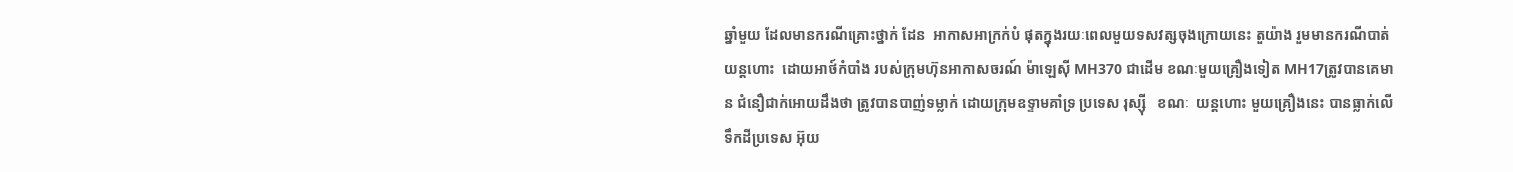ឆ្នាំមួយ ដែលមានករណីគ្រោះថ្នាក់ ដែន  អាកាសអាក្រក់បំ ផុតក្នុងរយៈពេលមួយទសវត្សចុងក្រោយនេះ តួយ៉ាង រួមមានករណីបាត់យន្តហោះ  ដោយអាថ៍កំបាំង របស់ក្រុមហ៊ុនអាកាសចរណ៍ ម៉ាឡេស៊ី MH370 ជាដើម ខណៈមួយគ្រឿងទៀត MH17ត្រូវបានគេមាន ជំនឿជាក់អោយដឹងថា ត្រូវបានបាញ់ទម្លាក់ ដោយក្រុមឧទ្ទាមគាំទ្រ ប្រទេស រុស្ស៊ី   ខណៈ  យន្តហោះ មួយគ្រឿងនេះ បានធ្លាក់លើទឹកដីប្រទេស អ៊ុយ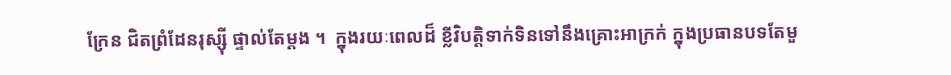ក្រែន ជិតព្រំដែនរុស្ស៊ី ផ្ទាល់តែម្តង ។  ក្នុងរយៈពេលដ៏ ខ្លីវិបត្តិទាក់ទិនទៅនឹងគ្រោះអាក្រក់ ក្នុងប្រធានបទតែមួ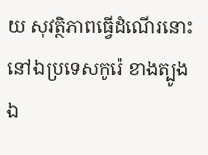យ សុវត្ថិភាពធ្វើដំណើរនោះ នៅឯប្រទេសកូរ៉េ ខាងត្បូង ឯ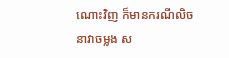ណោះវិញ ក៏មានករណីលិចនាវាចម្លង ស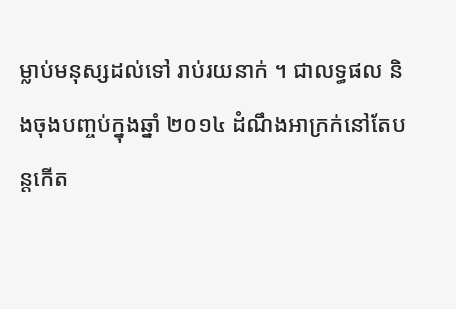ម្លាប់មនុស្សដល់ទៅ រាប់រយនាក់ ។ ជាលទ្ធផល និងចុងបញ្ចប់ក្នុងឆ្នាំ ២០១៤ ដំណឹងអាក្រក់នៅតែបន្តកើត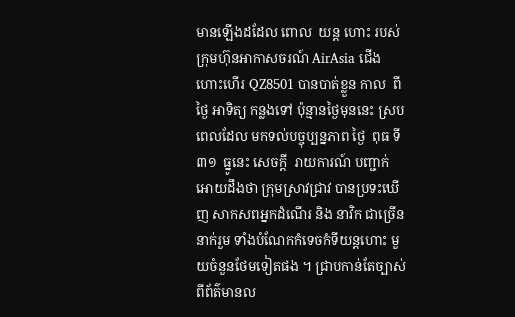មានឡើងដដែល ពោល  យន្ត ហោះ របស់ ក្រុមហ៊ុនអាកាសចរណ៍ AirAsia ជើងហោះហើរ QZ8501 បានបាត់ខ្លួន កាល  ពី ថ្ងៃ អាទិត្យ កន្លងទៅ ប៉ុន្មានថ្ងៃមុននេះ ស្របពេលដែល មកទល់បច្ចុប្បន្នភាព ថ្ងៃ  ពុធ ទី  ៣១  ធ្នូនេះ សេចក្តី  រាយការណ៍ បញ្ជាក់អោយដឹងថា ក្រុមស្រាវជ្រាវ បានប្រទះឃើញ សាកសពអ្នកដំណើរ និង នាវិក ជាច្រើននាក់រួម ទាំងបំណែកកំទេចកំទីយន្តហោះ មួយចំនួនថែមទៀតផង ។ ជ្រាបកាន់តែច្បាស់ ពីព័ត៌មានល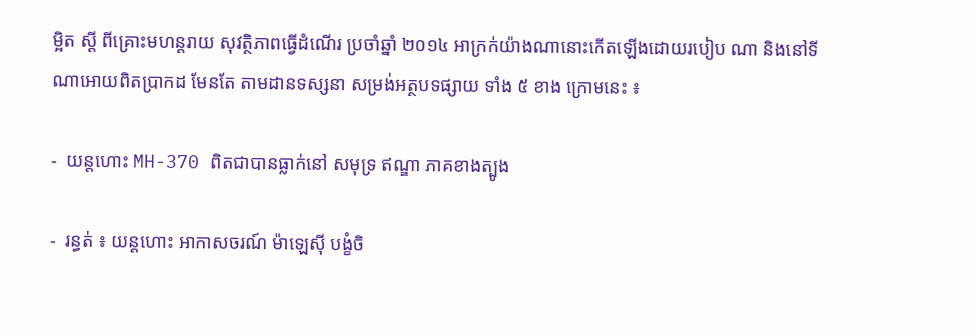ម្អិត ស្តី ពីគ្រោះមហន្តរាយ សុវត្ថិភាពធ្វើដំណើរ ប្រចាំឆ្នាំ ២០១៤ អាក្រក់យ៉ាងណានោះកើតឡើងដោយរបៀប ណា និងនៅទីណាអោយពិតប្រាកដ មែនតែ តាមដានទស្សនា សម្រង់អត្ថបទផ្សាយ ទាំង ៥ ខាង ក្រោមនេះ ៖

-  យន្តហោះ MH-370 ពិតជាបានធ្លាក់នៅ សមុទ្រ ឥណ្ឌា ភាគខាងត្បូង

-  រន្ធត់ ៖ យន្តហោះ អាកាសចរណ៍ ម៉ាឡេស៊ី បង្ខំចិ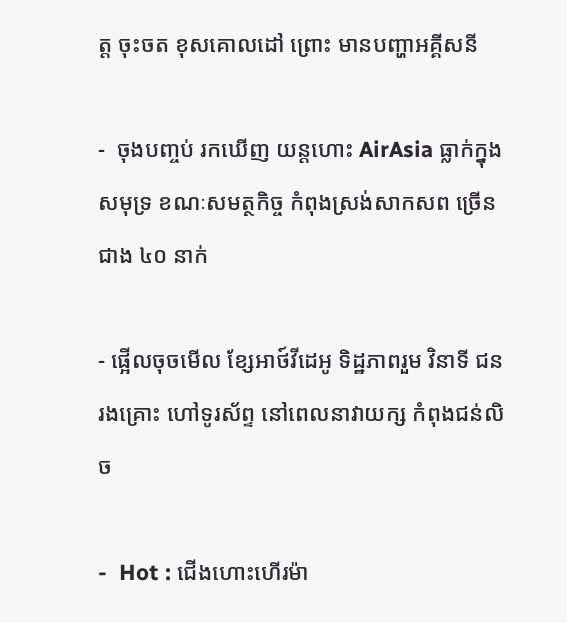ត្ត ចុះចត ខុសគោលដៅ ព្រោះ មានបញ្ហាអគ្គីសនី

-  ចុងបញ្ចប់ រកឃើញ យន្តហោះ AirAsia ធ្លាក់ក្នុងសមុទ្រ ខណៈសមត្ថកិច្ច កំពុងស្រង់សាកសព ច្រើនជាង ៤០ នាក់

- ផ្អើលចុចមើល ខ្សែអាថ៍វីដេអូ ទិដ្ឋភាពរួម វិនាទី ជនរងគ្រោះ ហៅទូរស័ព្ទ នៅពេលនាវាយក្ស កំពុងជន់លិច

-  Hot : ជើងហោះហើរម៉ា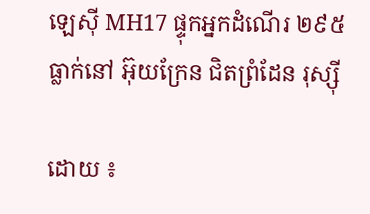ឡេស៊ី MH17 ផ្ទុកអ្នកដំណើរ ២៩៥ ធ្លាក់នៅ អ៊ុយក្រែន ជិតព្រំដែន រុស្ស៊ី

ដោយ ៖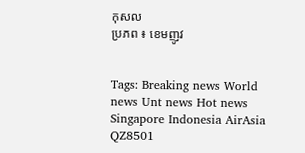កុសល
ប្រភព ៖ ខេមញូវ


Tags: Breaking news World news Unt news Hot news Singapore Indonesia AirAsia QZ8501